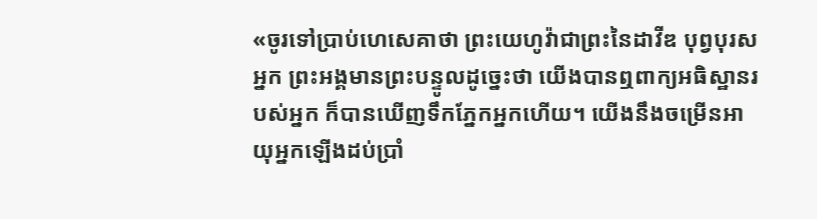«ចូរទៅប្រាប់ហេសេគាថា ព្រះយេហូវ៉ាជាព្រះនៃដាវីឌ បុព្វបុរសអ្នក ព្រះអង្គមានព្រះបន្ទូលដូច្នេះថា យើងបានឮពាក្យអធិស្ឋានរបស់អ្នក ក៏បានឃើញទឹកភ្នែកអ្នកហើយ។ យើងនឹងចម្រើនអាយុអ្នកឡើងដប់ប្រាំ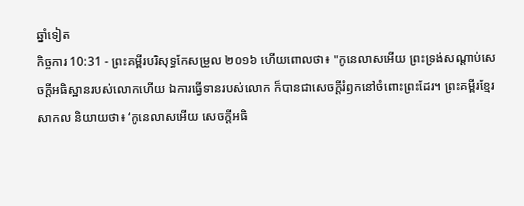ឆ្នាំទៀត
កិច្ចការ 10:31 - ព្រះគម្ពីរបរិសុទ្ធកែសម្រួល ២០១៦ ហើយពោលថា៖ "កូនេលាសអើយ ព្រះទ្រង់សណ្ដាប់សេចក្ដីអធិស្ឋានរបស់លោកហើយ ឯការធ្វើទានរបស់លោក ក៏បានជាសេចក្ដីរំឭកនៅចំពោះព្រះដែរ។ ព្រះគម្ពីរខ្មែរសាកល និយាយថា៖ ‘កូនេលាសអើយ សេចក្ដីអធិ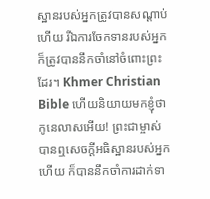ស្ឋានរបស់អ្នកត្រូវបានសណ្ដាប់ហើយ រីឯការចែកទានរបស់អ្នកក៏ត្រូវបាននឹកចាំនៅចំពោះព្រះដែរ។ Khmer Christian Bible ហើយនិយាយមកខ្ញុំថា កូនេលាសអើយ! ព្រះជាម្ចាស់បានឮសេចក្ដីអធិស្ឋានរបស់អ្នកហើយ ក៏បាននឹកចាំការដាក់ទា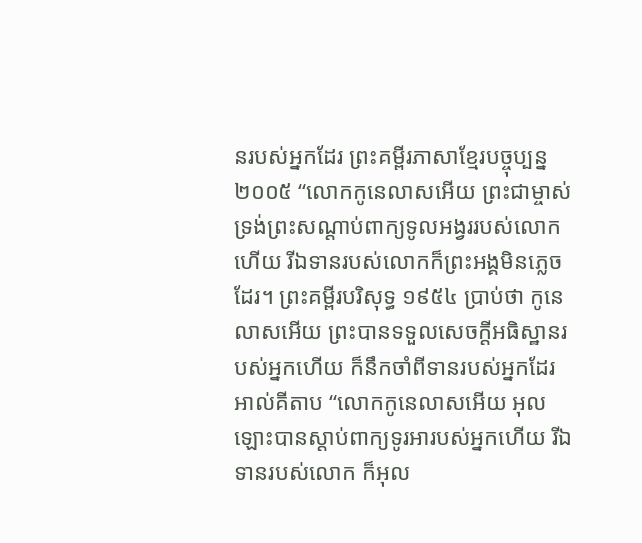នរបស់អ្នកដែរ ព្រះគម្ពីរភាសាខ្មែរបច្ចុប្បន្ន ២០០៥ “លោកកូនេលាសអើយ ព្រះជាម្ចាស់ទ្រង់ព្រះសណ្ដាប់ពាក្យទូលអង្វររបស់លោកហើយ រីឯទានរបស់លោកក៏ព្រះអង្គមិនភ្លេចដែរ។ ព្រះគម្ពីរបរិសុទ្ធ ១៩៥៤ ប្រាប់ថា កូនេលាសអើយ ព្រះបានទទួលសេចក្ដីអធិស្ឋានរបស់អ្នកហើយ ក៏នឹកចាំពីទានរបស់អ្នកដែរ អាល់គីតាប “លោកកូនេលាសអើយ អុលឡោះបានស្តាប់ពាក្យទូរអារបស់អ្នកហើយ រីឯទានរបស់លោក ក៏អុល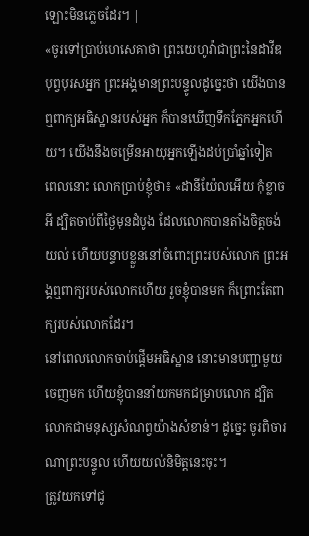ឡោះមិនភ្លេចដែរ។ |
«ចូរទៅប្រាប់ហេសេគាថា ព្រះយេហូវ៉ាជាព្រះនៃដាវីឌ បុព្វបុរសអ្នក ព្រះអង្គមានព្រះបន្ទូលដូច្នេះថា យើងបានឮពាក្យអធិស្ឋានរបស់អ្នក ក៏បានឃើញទឹកភ្នែកអ្នកហើយ។ យើងនឹងចម្រើនអាយុអ្នកឡើងដប់ប្រាំឆ្នាំទៀត
ពេលនោះ លោកប្រាប់ខ្ញុំថា៖ «ដានីយ៉ែលអើយ កុំខ្លាចអី ដ្បិតចាប់ពីថ្ងៃមុនដំបូង ដែលលោកបានតាំងចិត្តចង់យល់ ហើយបន្ទាបខ្លួននៅចំពោះព្រះរបស់លោក ព្រះអង្គឮពាក្យរបស់លោកហើយ រួចខ្ញុំបានមក ក៏ព្រោះតែពាក្យរបស់លោកដែរ។
នៅពេលលោកចាប់ផ្ដើមអធិស្ឋាន នោះមានបញ្ជាមួយចេញមក ហើយខ្ញុំបាននាំយកមកជម្រាបលោក ដ្បិតលោកជាមនុស្សសំណព្វយ៉ាងសំខាន់។ ដូច្នេះ ចូរពិចារណាព្រះបន្ទូល ហើយយល់និមិត្តនេះចុះ។
ត្រូវយកទៅជូ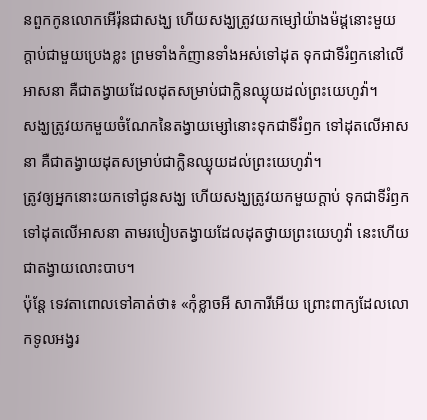នពួកកូនលោកអើរ៉ុនជាសង្ឃ ហើយសង្ឃត្រូវយកម្សៅយ៉ាងម៉ដ្តនោះមួយក្តាប់ជាមួយប្រេងខ្លះ ព្រមទាំងកំញានទាំងអស់ទៅដុត ទុកជាទីរំឭកនៅលើអាសនា គឺជាតង្វាយដែលដុតសម្រាប់ជាក្លិនឈ្ងុយដល់ព្រះយេហូវ៉ា។
សង្ឃត្រូវយកមួយចំណែកនៃតង្វាយម្សៅនោះទុកជាទីរំឭក ទៅដុតលើអាសនា គឺជាតង្វាយដុតសម្រាប់ជាក្លិនឈ្ងុយដល់ព្រះយេហូវ៉ា។
ត្រូវឲ្យអ្នកនោះយកទៅជូនសង្ឃ ហើយសង្ឃត្រូវយកមួយក្តាប់ ទុកជាទីរំឭកទៅដុតលើអាសនា តាមរបៀបតង្វាយដែលដុតថ្វាយព្រះយេហូវ៉ា នេះហើយជាតង្វាយលោះបាប។
ប៉ុន្តែ ទេវតាពោលទៅគាត់ថា៖ «កុំខ្លាចអី សាការីអើយ ព្រោះពាក្យដែលលោកទូលអង្វរ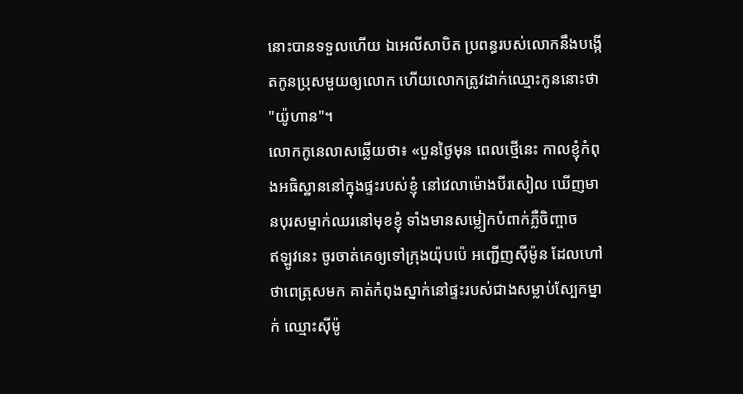នោះបានទទួលហើយ ឯអេលីសាបិត ប្រពន្ធរបស់លោកនឹងបង្កើតកូនប្រុសមួយឲ្យលោក ហើយលោកត្រូវដាក់ឈ្មោះកូននោះថា "យ៉ូហាន"។
លោកកូនេលាសឆ្លើយថា៖ «បួនថ្ងៃមុន ពេលថ្មើនេះ កាលខ្ញុំកំពុងអធិស្ឋាននៅក្នុងផ្ទះរបស់ខ្ញុំ នៅវេលាម៉ោងបីរសៀល ឃើញមានបុរសម្នាក់ឈរនៅមុខខ្ញុំ ទាំងមានសម្លៀកបំពាក់ភ្លឺចិញ្ចាច
ឥឡូវនេះ ចូរចាត់គេឲ្យទៅក្រុងយ៉ុបប៉េ អញ្ជើញស៊ីម៉ូន ដែលហៅថាពេត្រុសមក គាត់កំពុងស្នាក់នៅផ្ទះរបស់ជាងសម្លាប់ស្បែកម្នាក់ ឈ្មោះស៊ីម៉ូ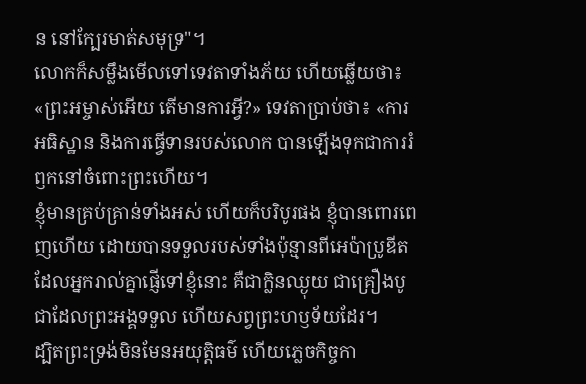ន នៅក្បែរមាត់សមុទ្រ"។
លោកក៏សម្លឹងមើលទៅទេវតាទាំងភ័យ ហើយឆ្លើយថា៖ «ព្រះអម្ចាស់អើយ តើមានការអ្វី?» ទេវតាប្រាប់ថា៖ «ការអធិស្ឋាន និងការធ្វើទានរបស់លោក បានឡើងទុកជាការរំឭកនៅចំពោះព្រះហើយ។
ខ្ញុំមានគ្រប់គ្រាន់ទាំងអស់ ហើយក៏បរិបូរផង ខ្ញុំបានពោរពេញហើយ ដោយបានទទួលរបស់ទាំងប៉ុន្មានពីអេប៉ាប្រូឌីត ដែលអ្នករាល់គ្នាផ្ញើទៅខ្ញុំនោះ គឺជាក្លិនឈ្ងុយ ជាគ្រឿងបូជាដែលព្រះអង្គទទួល ហើយសព្វព្រះហឫទ័យដែរ។
ដ្បិតព្រះទ្រង់មិនមែនអយុត្តិធម៌ ហើយភ្លេចកិច្ចកា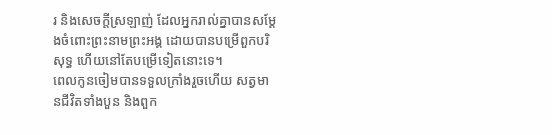រ និងសេចក្តីស្រឡាញ់ ដែលអ្នករាល់គ្នាបានសម្ដែងចំពោះព្រះនាមព្រះអង្គ ដោយបានបម្រើពួកបរិសុទ្ធ ហើយនៅតែបម្រើទៀតនោះទេ។
ពេលកូនចៀមបានទទួលក្រាំងរួចហើយ សត្វមានជីវិតទាំងបួន និងពួក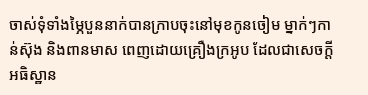ចាស់ទុំទាំងម្ភៃបួននាក់បានក្រាបចុះនៅមុខកូនចៀម ម្នាក់ៗកាន់ស៊ុង និងពានមាស ពេញដោយគ្រឿងក្រអូប ដែលជាសេចក្ដីអធិស្ឋាន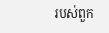របស់ពួក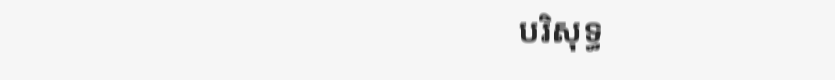បរិសុទ្ធ